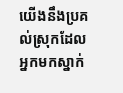យើងនឹងប្រគល់ស្រុកដែលអ្នកមកស្នាក់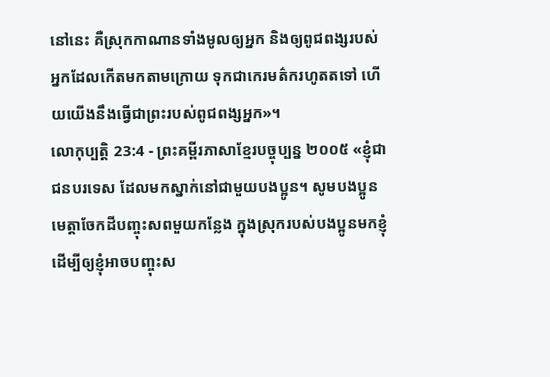នៅនេះ គឺស្រុកកាណានទាំងមូលឲ្យអ្នក និងឲ្យពូជពង្សរបស់អ្នកដែលកើតមកតាមក្រោយ ទុកជាកេរមត៌ករហូតតទៅ ហើយយើងនឹងធ្វើជាព្រះរបស់ពូជពង្សអ្នក»។
លោកុប្បត្តិ 23:4 - ព្រះគម្ពីរភាសាខ្មែរបច្ចុប្បន្ន ២០០៥ «ខ្ញុំជាជនបរទេស ដែលមកស្នាក់នៅជាមួយបងប្អូន។ សូមបងប្អូនមេត្តាចែកដីបញ្ចុះសពមួយកន្លែង ក្នុងស្រុករបស់បងប្អូនមកខ្ញុំ ដើម្បីឲ្យខ្ញុំអាចបញ្ចុះស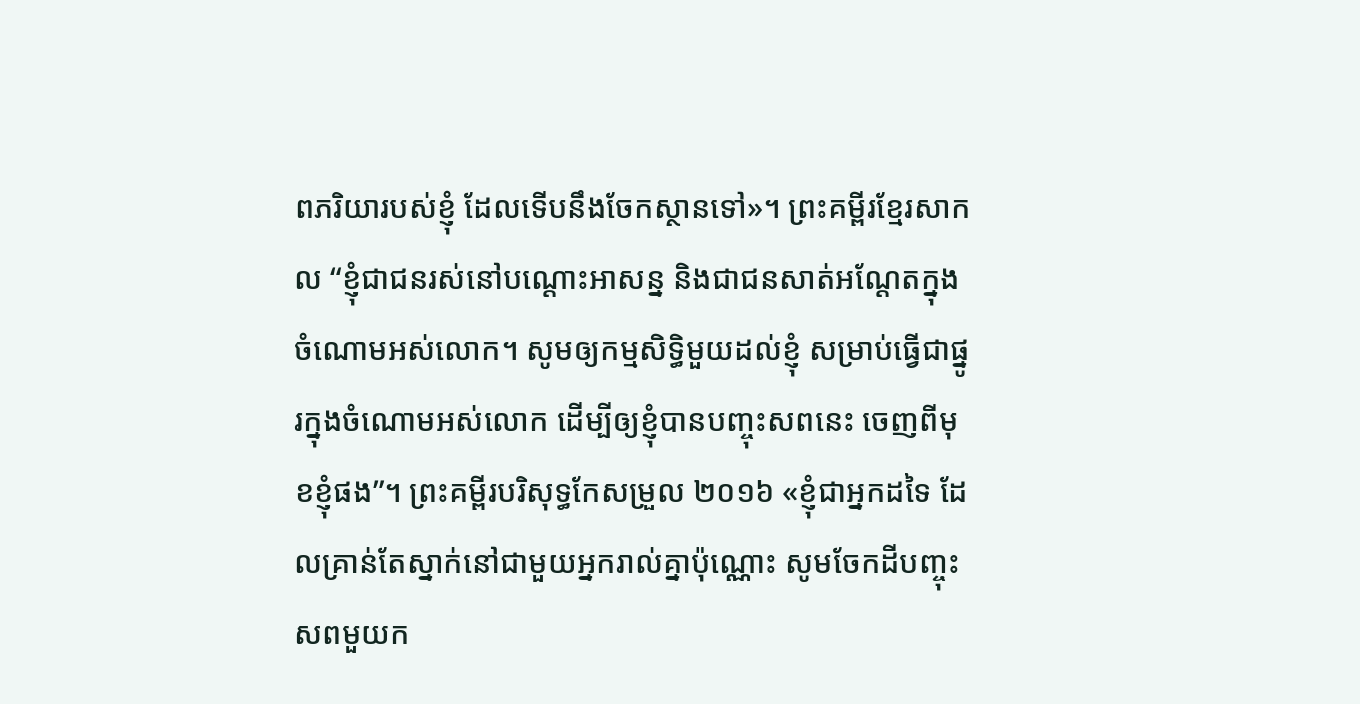ពភរិយារបស់ខ្ញុំ ដែលទើបនឹងចែកស្ថានទៅ»។ ព្រះគម្ពីរខ្មែរសាកល “ខ្ញុំជាជនរស់នៅបណ្ដោះអាសន្ន និងជាជនសាត់អណ្ដែតក្នុងចំណោមអស់លោក។ សូមឲ្យកម្មសិទ្ធិមួយដល់ខ្ញុំ សម្រាប់ធ្វើជាផ្នូរក្នុងចំណោមអស់លោក ដើម្បីឲ្យខ្ញុំបានបញ្ចុះសពនេះ ចេញពីមុខខ្ញុំផង”។ ព្រះគម្ពីរបរិសុទ្ធកែសម្រួល ២០១៦ «ខ្ញុំជាអ្នកដទៃ ដែលគ្រាន់តែស្នាក់នៅជាមួយអ្នករាល់គ្នាប៉ុណ្ណោះ សូមចែកដីបញ្ចុះសពមួយក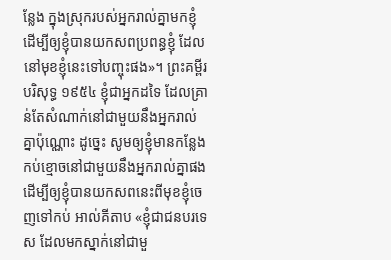ន្លែង ក្នុងស្រុករបស់អ្នករាល់គ្នាមកខ្ញុំ ដើម្បីឲ្យខ្ញុំបានយកសពប្រពន្ធខ្ញុំ ដែលនៅមុខខ្ញុំនេះទៅបញ្ចុះផង»។ ព្រះគម្ពីរបរិសុទ្ធ ១៩៥៤ ខ្ញុំជាអ្នកដទៃ ដែលគ្រាន់តែសំណាក់នៅជាមួយនឹងអ្នករាល់គ្នាប៉ុណ្ណោះ ដូច្នេះ សូមឲ្យខ្ញុំមានកន្លែងកប់ខ្មោចនៅជាមួយនឹងអ្នករាល់គ្នាផង ដើម្បីឲ្យខ្ញុំបានយកសពនេះពីមុខខ្ញុំចេញទៅកប់ អាល់គីតាប «ខ្ញុំជាជនបរទេស ដែលមកស្នាក់នៅជាមួ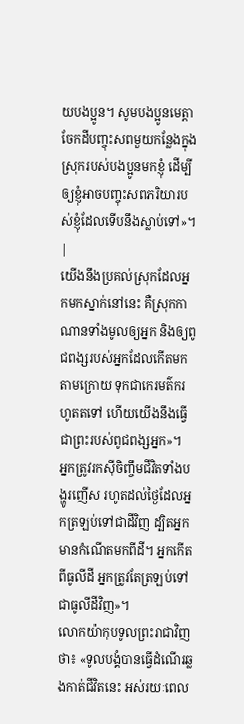យបងប្អូន។ សូមបងប្អូនមេត្តាចែកដីបញ្ចុះសពមួយកន្លែងក្នុងស្រុករបស់បងប្អូនមកខ្ញុំ ដើម្បីឲ្យខ្ញុំអាចបញ្ចុះសពភរិយារបស់ខ្ញុំដែលទើបនឹងស្លាប់ទៅ»។ |
យើងនឹងប្រគល់ស្រុកដែលអ្នកមកស្នាក់នៅនេះ គឺស្រុកកាណានទាំងមូលឲ្យអ្នក និងឲ្យពូជពង្សរបស់អ្នកដែលកើតមកតាមក្រោយ ទុកជាកេរមត៌ករហូតតទៅ ហើយយើងនឹងធ្វើជាព្រះរបស់ពូជពង្សអ្នក»។
អ្នកត្រូវរកស៊ីចិញ្ចឹមជីវិតទាំងបង្ហូរញើស រហូតដល់ថ្ងៃដែលអ្នកត្រឡប់ទៅជាដីវិញ ដ្បិតអ្នកមានកំណើតមកពីដី។ អ្នកកើតពីធូលីដី អ្នកត្រូវតែត្រឡប់ទៅជាធូលីដីវិញ»។
លោកយ៉ាកុបទូលព្រះរាជាវិញថា៖ «ទូលបង្គំបានធ្វើដំណើរឆ្លងកាត់ជីវិតនេះ អស់រយៈពេល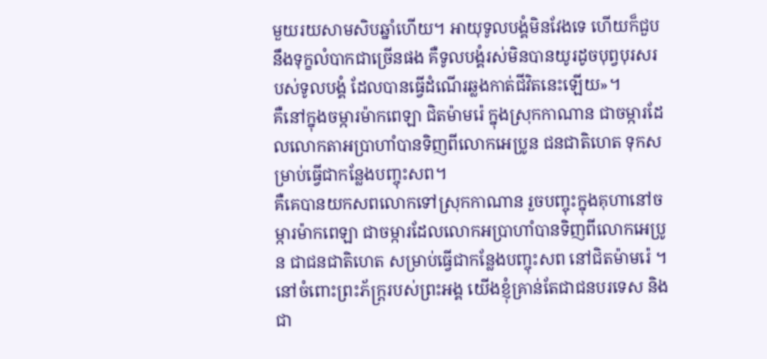មួយរយសាមសិបឆ្នាំហើយ។ អាយុទូលបង្គំមិនវែងទេ ហើយក៏ជួបនឹងទុក្ខលំបាកជាច្រើនផង គឺទូលបង្គំរស់មិនបានយូរដូចបុព្វបុរសរបស់ទូលបង្គំ ដែលបានធ្វើដំណើរឆ្លងកាត់ជីវិតនេះឡើយ»។
គឺនៅក្នុងចម្ការម៉ាកពេឡា ជិតម៉ាមរ៉េ ក្នុងស្រុកកាណាន ជាចម្ការដែលលោកតាអប្រាហាំបានទិញពីលោកអេប្រូន ជនជាតិហេត ទុកសម្រាប់ធ្វើជាកន្លែងបញ្ចុះសព។
គឺគេបានយកសពលោកទៅស្រុកកាណាន រួចបញ្ចុះក្នុងគុហានៅចម្ការម៉ាកពេឡា ជាចម្ការដែលលោកអប្រាហាំបានទិញពីលោកអេប្រូន ជាជនជាតិហេត សម្រាប់ធ្វើជាកន្លែងបញ្ចុះសព នៅជិតម៉ាមរ៉េ ។
នៅចំពោះព្រះភ័ក្ត្ររបស់ព្រះអង្គ យើងខ្ញុំគ្រាន់តែជាជនបរទេស និងជា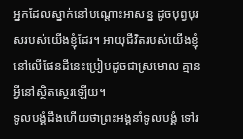អ្នកដែលស្នាក់នៅបណ្ដោះអាសន្ន ដូចបុព្វបុរសរបស់យើងខ្ញុំដែរ។ អាយុជីវិតរបស់យើងខ្ញុំនៅលើផែនដីនេះប្រៀបដូចជាស្រមោល គ្មានអ្វីនៅស្ថិតស្ថេរឡើយ។
ទូលបង្គំដឹងហើយថាព្រះអង្គនាំទូលបង្គំ ទៅរ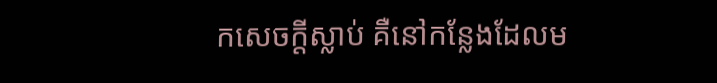កសេចក្ដីស្លាប់ គឺនៅកន្លែងដែលម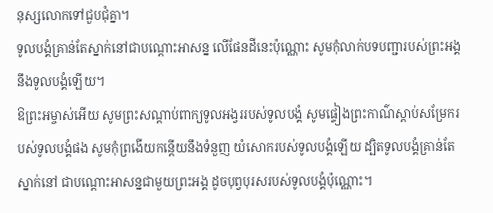នុស្សលោកទៅជួបជុំគ្នា។
ទូលបង្គំគ្រាន់តែស្នាក់នៅជាបណ្តោះអាសន្ន លើផែនដីនេះប៉ុណ្ណោះ សូមកុំលាក់បទបញ្ជារបស់ព្រះអង្គ នឹងទូលបង្គំឡើយ។
ឱព្រះអម្ចាស់អើយ សូមព្រះសណ្ដាប់ពាក្យទូលអង្វររបស់ទូលបង្គំ សូមផ្ទៀងព្រះកាណ៌ស្ដាប់សម្រែករបស់ទូលបង្គំផង សូមកុំព្រងើយកន្តើយនឹងទំនួញ យំសោករបស់ទូលបង្គំឡើយ ដ្បិតទូលបង្គំគ្រាន់តែស្នាក់នៅ ជាបណ្តោះអាសន្នជាមួយព្រះអង្គ ដូចបុព្វបុរសរបស់ទូលបង្គំប៉ុណ្ណោះ។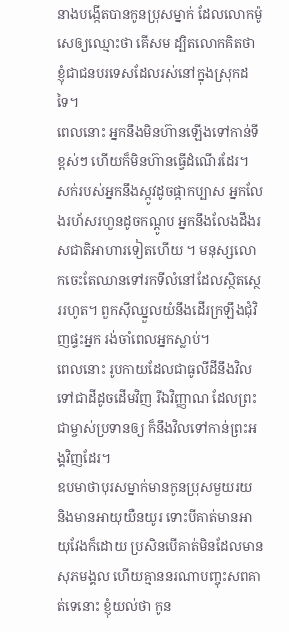នាងបង្កើតបានកូនប្រុសម្នាក់ ដែលលោកម៉ូសេឲ្យឈ្មោះថា គើសម ដ្បិតលោកគិតថា ខ្ញុំជាជនបរទេសដែលរស់នៅក្នុងស្រុកដទៃ។
ពេលនោះ អ្នកនឹងមិនហ៊ានឡើងទៅកាន់ទីខ្ពស់ៗ ហើយក៏មិនហ៊ានធ្វើដំណើរដែរ។ សក់របស់អ្នកនឹងស្កូវដូចផ្កាកប្បាស អ្នកលែងរហ័សរហួនដូចកណ្ដូប អ្នកនឹងលែងដឹងរសជាតិអាហារទៀតហើយ ។ មនុស្សលោកចេះតែឈានទៅរកទីលំនៅដែលស្ថិតស្ថេររហូត។ ពួកស៊ីឈ្នួលយំនឹងដើរក្រឡឹងជុំវិញផ្ទះអ្នក រង់ចាំពេលអ្នកស្លាប់។
ពេលនោះ រូបកាយដែលជាធូលីដីនឹងវិលទៅជាដីដូចដើមវិញ រីឯវិញ្ញាណ ដែលព្រះជាម្ចាស់ប្រទានឲ្យ ក៏នឹងវិលទៅកាន់ព្រះអង្គវិញដែរ។
ឧបមាថាបុរសម្នាក់មានកូនប្រុសមួយរយ និងមានអាយុយឺនយូរ ទោះបីគាត់មានអាយុវែងក៏ដោយ ប្រសិនបើគាត់មិនដែលមានសុភមង្គល ហើយគ្មាននរណាបញ្ចុះសពគាត់ទេនោះ ខ្ញុំយល់ថា កូន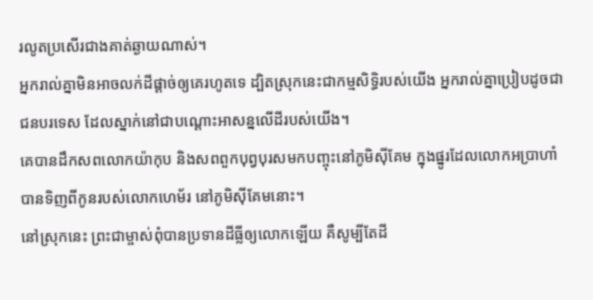រលូតប្រសើរជាងគាត់ឆ្ងាយណាស់។
អ្នករាល់គ្នាមិនអាចលក់ដីផ្ដាច់ឲ្យគេរហូតទេ ដ្បិតស្រុកនេះជាកម្មសិទ្ធិរបស់យើង អ្នករាល់គ្នាប្រៀបដូចជាជនបរទេស ដែលស្នាក់នៅជាបណ្ដោះអាសន្នលើដីរបស់យើង។
គេបានដឹកសពលោកយ៉ាកុប និងសពពួកបុព្វបុរសមកបញ្ចុះនៅភូមិស៊ីគែម ក្នុងផ្នូរដែលលោកអប្រាហាំបានទិញពីកូនរបស់លោកហេម័រ នៅភូមិស៊ីគែមនោះ។
នៅស្រុកនេះ ព្រះជាម្ចាស់ពុំបានប្រទានដីធ្លីឲ្យលោកឡើយ គឺសូម្បីតែដី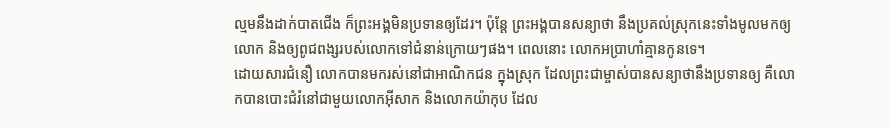ល្មមនឹងដាក់បាតជើង ក៏ព្រះអង្គមិនប្រទានឲ្យដែរ។ ប៉ុន្តែ ព្រះអង្គបានសន្យាថា នឹងប្រគល់ស្រុកនេះទាំងមូលមកឲ្យលោក និងឲ្យពូជពង្សរបស់លោកទៅជំនាន់ក្រោយៗផង។ ពេលនោះ លោកអប្រាហាំគ្មានកូនទេ។
ដោយសារជំនឿ លោកបានមករស់នៅជាអាណិកជន ក្នុងស្រុក ដែលព្រះជាម្ចាស់បានសន្យាថានឹងប្រទានឲ្យ គឺលោកបានបោះជំរំនៅជាមួយលោកអ៊ីសាក និងលោកយ៉ាកុប ដែល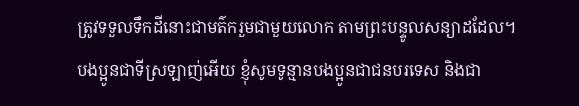ត្រូវទទួលទឹកដីនោះជាមត៌ករួមជាមួយលោក តាមព្រះបន្ទូលសន្យាដដែល។
បងប្អូនជាទីស្រឡាញ់អើយ ខ្ញុំសូមទូន្មានបងប្អូនជាជនបរទេស និងជា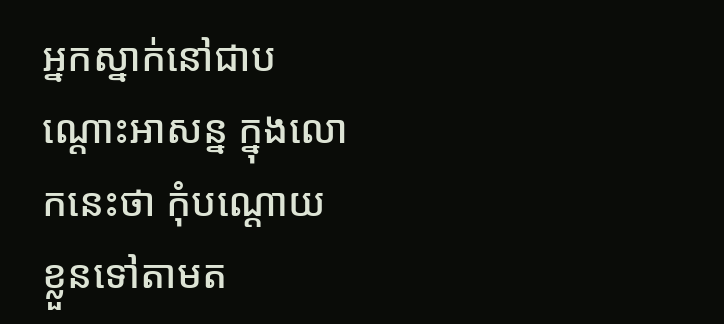អ្នកស្នាក់នៅជាបណ្ដោះអាសន្ន ក្នុងលោកនេះថា កុំបណ្ដោយខ្លួនទៅតាមត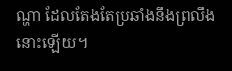ណ្ហា ដែលតែងតែប្រឆាំងនឹងព្រលឹងនោះឡើយ។